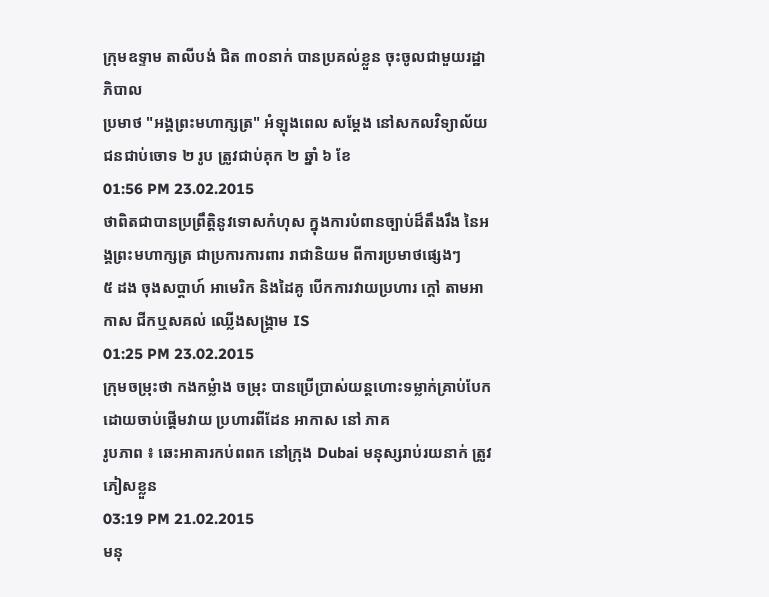ក្រុមឧទ្ទាម តាលីបង់ ជិត ៣០នាក់ បានប្រគល់ខ្លួន ចុះចូលជាមួយរដ្ឋាភិបាល
ប្រមាថ "អង្គព្រះមហាក្សត្រ" អំឡុងពេល សម្តែង នៅសកលវិទ្យាល័យ ជនជាប់ចោទ ២ រូប ត្រូវជាប់គុក ២ ឆ្នាំ ៦ ខែ
01:56 PM 23.02.2015
ថាពិតជាបានប្រព្រឹត្តិនូវទោសកំហុស ក្នុងការបំពានច្បាប់ដ៏តឹងរឹង នៃអង្គព្រះមហាក្សត្រ ជាប្រការការពារ រាជានិយម ពីការប្រមាថផ្សេងៗ
៥ ដង ចុងសប្តាហ៍ អាមេរិក និងដៃគូ បើកការវាយប្រហារ ក្តៅ តាមអាកាស ជីកឬសគល់ ឈ្លើងសង្គ្រាម IS
01:25 PM 23.02.2015
ក្រុមចម្រុះថា កងកម្លំាង ចម្រុះ បានប្រើប្រាស់យន្តហោះទម្លាក់គ្រាប់បែក ដោយចាប់ផ្តើមវាយ ប្រហារពីដែន អាកាស នៅ ភាគ
រូបភាព ៖ ឆេះអាគារកប់ពពក នៅក្រុង Dubai មនុស្សរាប់រយនាក់ ត្រូវភៀសខ្លួន
03:19 PM 21.02.2015
មនុ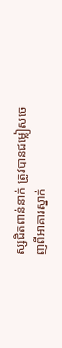ស្សជិតពាន់នាក់ ត្រូវបានជម្លៀសចេញពីអាគារស្នាក់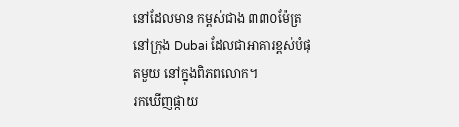នៅដែលមាន កម្ពស់ជាង ៣៣០ម៉ែត្រ នៅក្រុង Dubai ដែលជាអាគារខ្ពស់បំផុតមួយ នៅក្នុងពិភពលោក។
រកឃើញផ្កាយ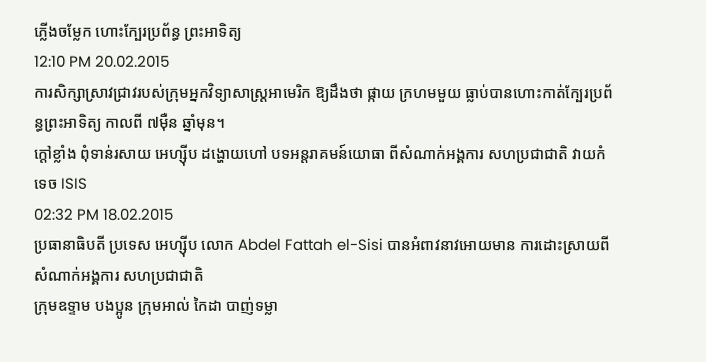ភ្លើងចម្លែក ហោះក្បែរប្រព័ន្ធ ព្រះអាទិត្យ
12:10 PM 20.02.2015
ការសិក្សាស្រាវជ្រាវរបស់ក្រុមអ្នកវិទ្យាសាស្ដ្រអាមេរិក ឱ្យដឹងថា ផ្កាយ ក្រហមមួយ ធ្លាប់បានហោះកាត់ក្បែរប្រព័ន្ធព្រះអាទិត្យ កាលពី ៧ម៉ឺន ឆ្នាំមុន។
ក្តៅខ្លាំង ពុំទាន់រសាយ អេហ្ស៊ីប ដង្ហោយហៅ បទអន្តរាគមន៍យោធា ពីសំណាក់អង្គការ សហប្រជាជាតិ វាយកំទេច ISIS
02:32 PM 18.02.2015
ប្រធានាធិបតី ប្រទេស អេហ្ស៊ីប លោក Abdel Fattah el-Sisi បានអំពាវនាវអោយមាន ការដោះស្រាយពីសំណាក់អង្គការ សហប្រជាជាតិ
ក្រុមឧទ្ទាម បងប្អូន ក្រុមអាល់ កៃដា បាញ់ទម្លា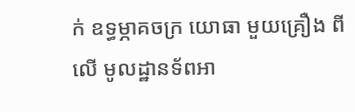ក់ ឧទ្ធម្ភាគចក្រ យោធា មួយគ្រឿង ពីលើ មូលដ្ឋានទ័ពអា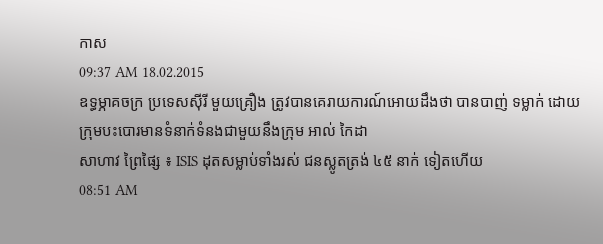កាស
09:37 AM 18.02.2015
ឧទ្ធម្ភាគចក្រ ប្រទេសស៊ីរី មួយគ្រឿង ត្រូវបានគេរាយការណ៍អោយដឹងថា បានបាញ់ ទម្លាក់ ដោយក្រុមបះបោរមានទំនាក់ទំនងជាមួយនឹងក្រុម អាល់ កៃដា
សាហាវ ព្រៃផ្សៃ ៖ ISIS ដុតសម្លាប់ទាំងរស់ ជនស្លូតត្រង់ ៤៥ នាក់ ទៀតហើយ
08:51 AM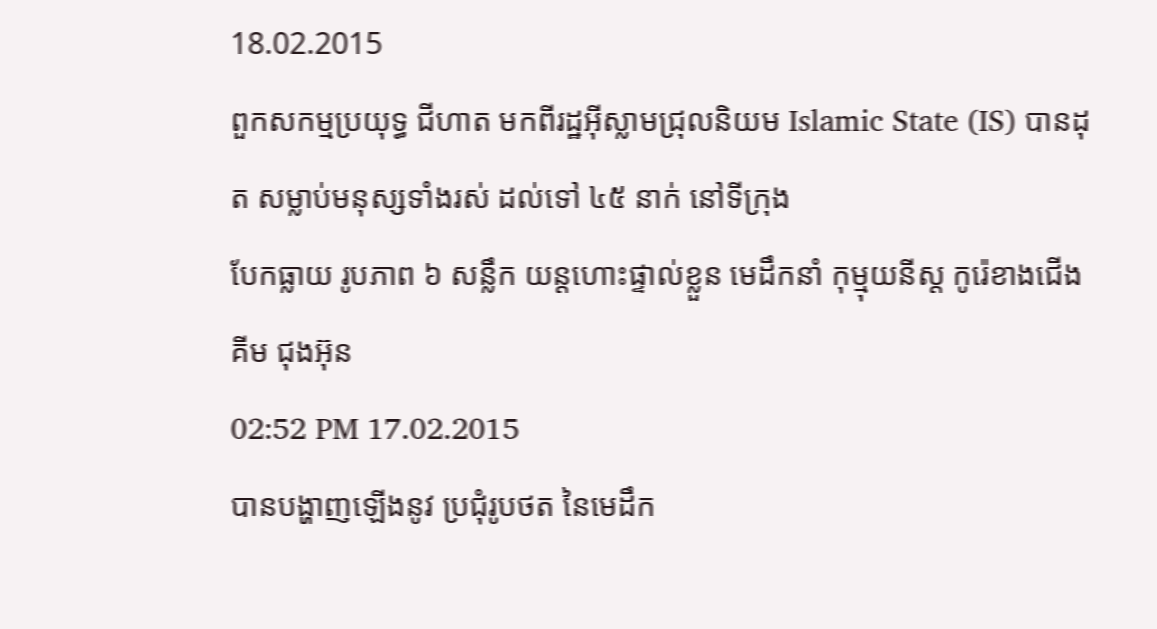18.02.2015
ពួកសកម្មប្រយុទ្ធ ជីហាត មកពីរដ្ឋអ៊ីស្លាមជ្រុលនិយម Islamic State (IS) បានដុត សម្លាប់មនុស្សទាំងរស់ ដល់ទៅ ៤៥ នាក់ នៅទីក្រុង
បែកធ្លាយ រូបភាព ៦ សន្លឹក យន្តហោះផ្ទាល់ខ្លួន មេដឹកនាំ កុម្មុយនីស្ត កូរ៉េខាងជើង គីម ជុងអ៊ុន
02:52 PM 17.02.2015
បានបង្ហាញឡើងនូវ ប្រជុំរូបថត នៃមេដឹក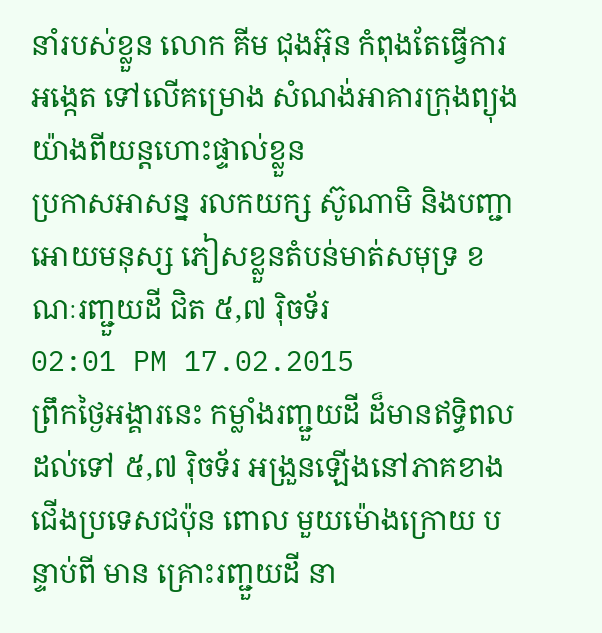នាំរបស់ខ្លួន លោក គីម ជុងអ៊ុន កំពុងតែធ្វើការអង្កេត ទៅលើគម្រោង សំណង់អាគារក្រុងព្យុងយ៉ាងពីយន្តហោះផ្ទាល់ខ្លួន
ប្រកាសអាសន្ន រលកយក្ស ស៊ូណាមិ និងបញ្ជាអោយមនុស្ស ភៀសខ្លួនតំបន់មាត់សមុទ្រ ខណៈរញ្ជួយដី ជិត ៥,៧ រ៉ិចទ័រ
02:01 PM 17.02.2015
ព្រឹកថ្ងៃអង្គារនេះ កម្លាំងរញ្ជួយដី ដ៏មានឥទ្ធិពល ដល់ទៅ ៥,៧ រ៉ិចទ័រ អង្រួនឡើងនៅភាគខាងជើងប្រទេសជប៉ុន ពោល មួយម៉ោងក្រោយ បន្ទាប់ពី មាន គ្រោះរញ្ជួយដី នា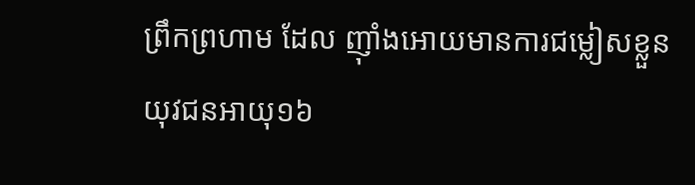ព្រឹកព្រហាម ដែល ញ៉ាំងអោយមានការជម្លៀសខ្លួន
យុវជនអាយុ១៦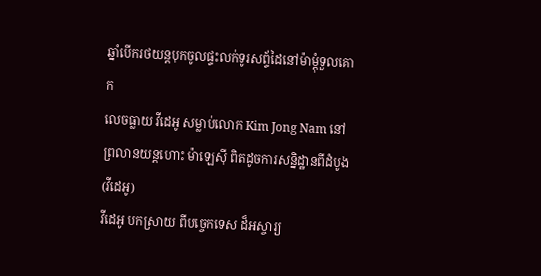ឆ្នាំបើករថយន្ដបុកចូលផ្ទះលក់ទូរសព្ទ័ដៃនៅម៉ាម្ដុំទួលគោក
លេចធ្លាយ វីដេអូ សម្លាប់លោក Kim Jong Nam នៅព្រលានយន្តហោះ ម៉ាឡេស៊ី ពិតដូចការសន្និដ្ឋានពីដំបូង (វីដេអូ)
វីដេអូ បកស្រាយ ពីបច្ចេកទេស ដ៏អស្ចារ្យ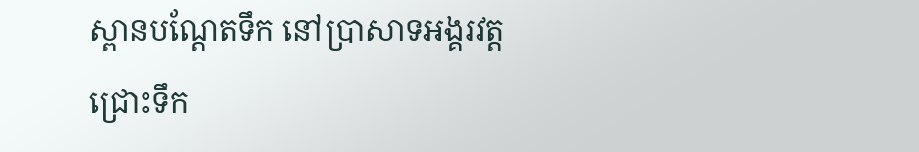ស្ពានបណ្តែតទឹក នៅប្រាសាទអង្គរវត្ត
ជ្រោះទឹក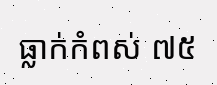ធ្លាក់កំពស់ ៧៥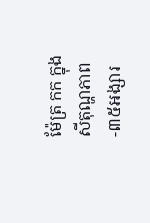ម៉ែត្រ កក ក្នុងសីតុណ្ហភាព -៣៥អង្សារ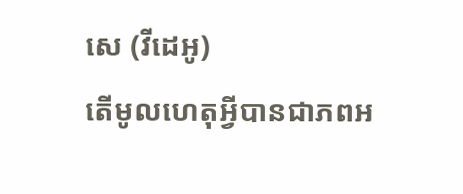សេ (វីដេអូ)
តើមូលហេតុអ្វីបានជាភពអ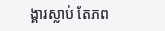ង្គារស្លាប់ តែភព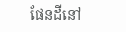ផែនដីនៅ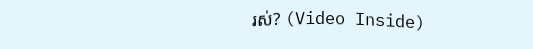រស់? (Video Inside)